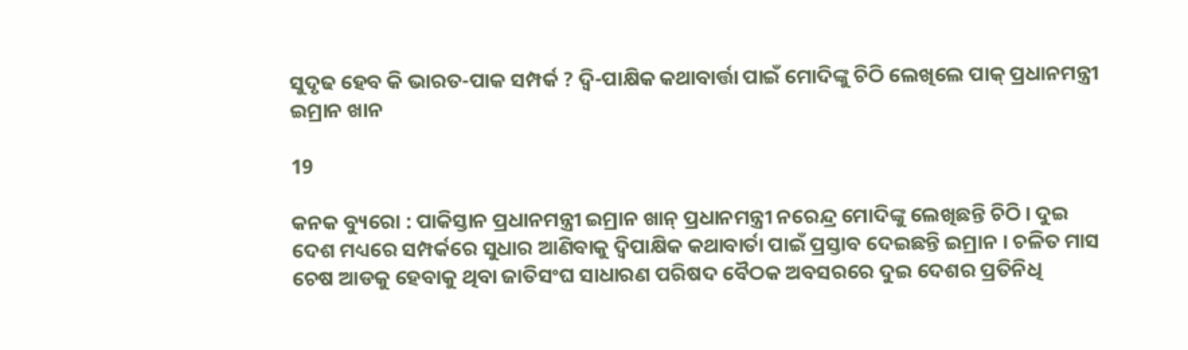ସୁଦୃଢ ହେବ କି ଭାରତ-ପାକ ସମ୍ପର୍କ ? ଦ୍ୱି-ପାକ୍ଷିକ କଥାବାର୍ତ୍ତା ପାଇଁ ମୋଦିଙ୍କୁ ଚିଠି ଲେଖିଲେ ପାକ୍ ପ୍ରଧାନମନ୍ତ୍ରୀ ଇମ୍ରାନ ଖାନ

19

କନକ ବ୍ୟୁରୋ : ପାକିସ୍ତାନ ପ୍ରଧାନମନ୍ତ୍ରୀ ଇମ୍ରାନ ଖାନ୍ ପ୍ରଧାନମନ୍ତ୍ରୀ ନରେନ୍ଦ୍ର ମୋଦିଙ୍କୁ ଲେଖିଛନ୍ତି ଚିଠି । ଦୁଇ ଦେଶ ମଧ୍ୟରେ ସମ୍ପର୍କରେ ସୁଧାର ଆଣିବାକୁ ଦ୍ୱିପାକ୍ଷିକ କଥାବାର୍ତା ପାଇଁ ପ୍ରସ୍ତାବ ଦେଇଛନ୍ତି ଇମ୍ରାନ । ଚଳିତ ମାସ ଚେଷ ଆଡକୁ ହେବାକୁ ଥିବା ଜାତିସଂଘ ସାଧାରଣ ପରିଷଦ ବୈଠକ ଅବସରରେ ଦୁଇ ଦେଶର ପ୍ରତିନିଧି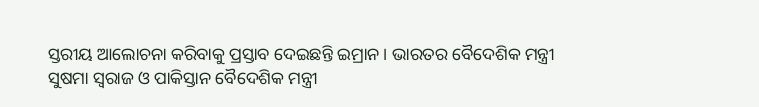ସ୍ତରୀୟ ଆଲୋଚନା କରିବାକୁ ପ୍ରସ୍ତାବ ଦେଇଛନ୍ତି ଇମ୍ରାନ । ଭାରତର ବୈଦେଶିକ ମନ୍ତ୍ରୀ ସୁଷମା ସ୍ୱରାଜ ଓ ପାକିସ୍ତାନ ବୈଦେଶିକ ମନ୍ତ୍ରୀ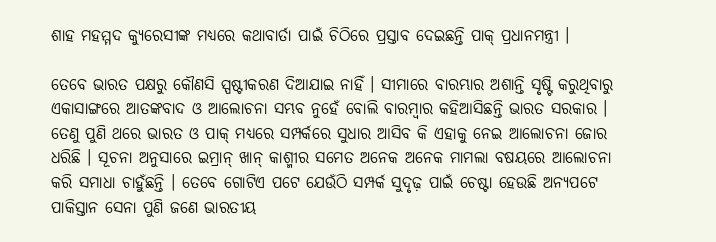ଶାହ ମହମ୍ମଦ କ୍ୟୁରେସୀଙ୍କ ମଧ୍ୟରେ କଥାବାର୍ତା ପାଇଁ ଚିଠିରେ ପ୍ରସ୍ତାବ ଦେଇଛନ୍ତି ପାକ୍ ପ୍ରଧାନମନ୍ତ୍ରୀ ।

ତେବେ ଭାରତ ପକ୍ଷରୁ କୌଣସି ସ୍ପଷ୍ଟୀକରଣ ଦିଆଯାଇ ନାହିଁ । ସୀମାରେ ବାରମ୍ଭାର ଅଶାନ୍ତି ସୃଷ୍ଟି କରୁଥିବାରୁ ଏକାସାଙ୍ଗରେ ଆତଙ୍କବାଦ ଓ ଆଲୋଚନା ସମ୍ଭବ ନୁହେଁ ବୋଲି ବାରମ୍ବାର କହିଆସିଛନ୍ତି ଭାରତ ସରକାର । ତେଣୁ ପୁଣି ଥରେ ଭାରତ ଓ ପାକ୍ ମଧ୍ୟରେ ସମ୍ପର୍କରେ ସୁଧାର ଆସିବ କି ଏହାକୁ ନେଇ ଆଲୋଚନା ଜୋର ଧରିଛି । ସୂଚନା ଅନୁସାରେ ଇମ୍ରାନ୍ ଖାନ୍ କାଶ୍ମୀର ସମେତ ଅନେକ ଅନେକ ମାମଲା ବଷୟରେ ଆଲୋଚନା କରି ସମାଧା ଚାହୁଁଛନ୍ତି । ତେବେ ଗୋଟିଏ ପଟେ ଯେଉଁଠି ସମ୍ପର୍କ ସୁଦୃଢ଼ ପାଇଁ ଚେଷ୍ଟା ହେଉଛି ଅନ୍ୟପଟେ ପାକିସ୍ତାନ ସେନା ପୁଣି ଜଣେ ଭାରତୀୟ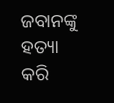ଜବାନଙ୍କୁ ହତ୍ୟା କରି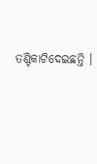ତଣ୍ଟିକାଟିଦେଇଛନ୍ତି ।